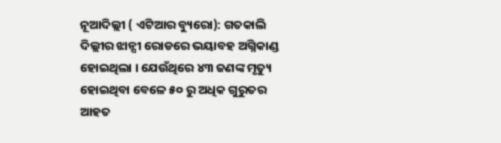ନୂଆଦିଲ୍ଲୀ ( ଏଟିଆର ବ୍ୟୁରୋ): ଗତକାଲି ଦିଲ୍ଲୀର ଝାନ୍ସୀ ରୋଡରେ ଭୟାବହ ଅଗ୍ନିକାଣ୍ଡ ହୋଇଥିଲା । ଯେଉଁଥିରେ ୪୩ ଜଣଙ୍କ ମୃତ୍ୟୁ ହୋଇଥିବା ବେଳେ ୫୦ ରୁ ଅଧିକ ଗୁରୁତର ଆହତ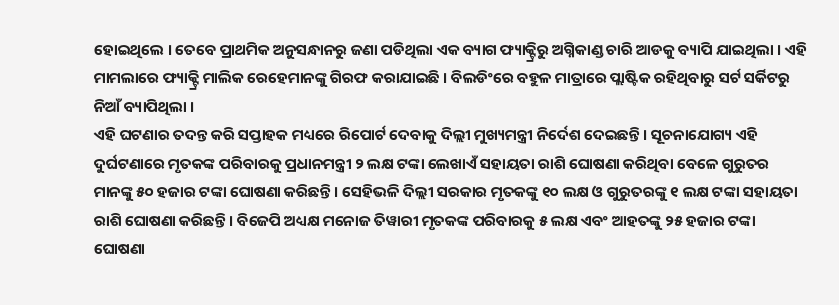ହୋଇଥିଲେ । ତେବେ ପ୍ରାଥମିକ ଅନୁସନ୍ଧାନରୁ ଜଣା ପଡିଥିଲା ଏକ ବ୍ୟାଗ ଫ୍ୟାକ୍ଟ୍ରିରୁ ଅଗ୍ନିକାଣ୍ଡ ଚାରି ଆଡକୁ ବ୍ୟାପି ଯାଇଥିଲା । ଏହି ମାମଲାରେ ଫ୍ୟାକ୍ଟ୍ରି ମାଲିକ ରେହେମାନଙ୍କୁ ଗିରଫ କରାଯାଇଛି । ବିଲଡିଂରେ ବହୁଳ ମାତ୍ରାରେ ପ୍ଲାଷ୍ଟିକ ରହିଥିବାରୁ ସର୍ଟ ସର୍କିଟରୁ ନିଆଁ ବ୍ୟାପିଥିଲା ।
ଏହି ଘଟଣାର ତଦନ୍ତ କରି ସପ୍ତାହକ ମଧ୍ୟରେ ରିପୋର୍ଟ ଦେବାକୁ ଦିଲ୍ଲୀ ମୁଖ୍ୟମନ୍ତ୍ରୀ ନିର୍ଦେଶ ଦେଇଛନ୍ତି । ସୂଚନାଯୋଗ୍ୟ ଏହି ଦୁର୍ଘଟଣାରେ ମୃତକଙ୍କ ପରିବାରକୁ ପ୍ରଧାନମନ୍ତ୍ରୀ ୨ ଲକ୍ଷ ଟଙ୍କା ଲେଖାଏଁ ସହାୟତା ରାଶି ଘୋଷଣା କରିଥିବା ବେଳେ ଗୁରୁତର ମାନଙ୍କୁ ୫୦ ହଜାର ଟଙ୍କା ଘୋଷଣା କରିଛନ୍ତି । ସେହିଭଳି ଦିଲ୍ଲୀ ସରକାର ମୃତକଙ୍କୁ ୧୦ ଲକ୍ଷ ଓ ଗୁରୁତରଙ୍କୁ ୧ ଲକ୍ଷ ଟଙ୍କା ସହାୟତା ରାଶି ଘୋଷଣା କରିଛନ୍ତି । ବିଜେପି ଅଧ୍ୟକ୍ଷ ମନୋଜ ତିୱାରୀ ମୃତକଙ୍କ ପରିବାରକୁ ୫ ଲକ୍ଷ ଏବଂ ଆହତଙ୍କୁ ୨୫ ହଜାର ଟଙ୍କା ଘୋଷଣା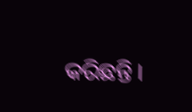କରିଛନ୍ତି ।